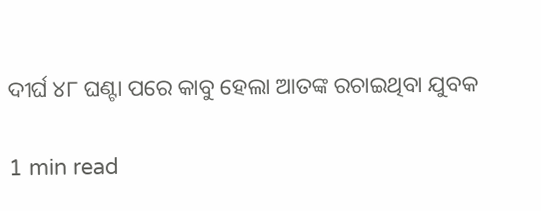ଦୀର୍ଘ ୪୮ ଘଣ୍ଟା ପରେ କାବୁ ହେଲା ଆତଙ୍କ ରଚାଇଥିବା ଯୁବକ

1 min read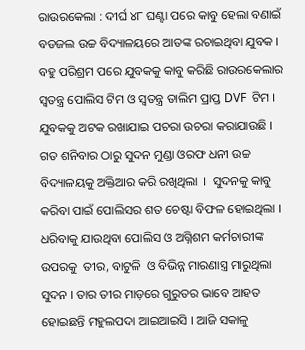ରାଉରକେଲା : ଦୀର୍ଘ ୪୮ ଘଣ୍ଟା ପରେ କାବୁ ହେଲା ବଣାଇଁ ବଡଜଲ ଉଚ୍ଚ ବିଦ୍ୟାଳୟରେ ଆତଙ୍କ ରଚାଇଥିବା ଯୁବକ । ବହୁ ପରିଶ୍ରମ ପରେ ଯୁବକକୁ କାବୁ କରିଛି ରାଉରକେଲାର ସ୍ଵତନ୍ତ୍ର ପୋଲିସ ଟିମ ଓ ସ୍ବତନ୍ତ୍ର ତାଲିମ ପ୍ରାପ୍ତ DVF  ଟିମ । ଯୁବକକୁ ଅଟକ ରଖାଯାଇ ପଚରା ଉଚରା କରାଯାଉଛି ।  ଗତ ଶନିବାର ଠାରୁ ସୁଦନ ମୁଣ୍ଡା ଓରଫ ଧନୀ ଉଚ୍ଚ ବିଦ୍ୟାଳୟକୁ ଅକ୍ତିଆର କରି ରଖିଥିଲା  ।  ସୁଦନକୁ କାବୁ କରିବା ପାଇଁ ପୋଲିସର ଶତ ଚେଷ୍ଟା ବିଫଳ ହୋଇଥିଲା । ଧରିବାକୁ ଯାଉଥିବା ପୋଲିସ ଓ ଅଗ୍ନିଶମ କର୍ମଚାରୀଙ୍କ ଉପରକୁ  ତୀର, ବାଟୁଳି  ଓ ବିଭିନ୍ନ ମାରଣାସ୍ତ୍ର ମାରୁଥିଲା ସୁଦନ । ତାର ତୀର ମାଡ଼ରେ ଗୁରୁତର ଭାବେ ଆହତ ହୋଇଛନ୍ତି ମହୁଲପଦା ଆଇଆଇସି । ଆଜି ସକାଳୁ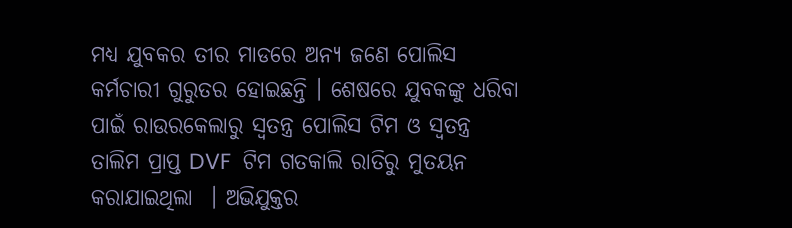ମଧ୍ୟ ଯୁବକର ତୀର ମାଡରେ ଅନ୍ୟ ଜଣେ ପୋଲିସ  କର୍ମଚାରୀ ଗୁରୁତର ହୋଇଛନ୍ତି । ଶେଷରେ ଯୁବକଙ୍କୁ ଧରିବା ପାଇଁ ରାଉରକେଲାରୁ ସ୍ଵତନ୍ତ୍ର ପୋଲିସ ଟିମ ଓ ସ୍ବତନ୍ତ୍ର ତାଲିମ ପ୍ରାପ୍ତ DVF  ଟିମ ଗତକାଲି ରାତିରୁ ମୁତୟନ କରାଯାଇଥିଲା  । ଅଭିଯୁକ୍ତର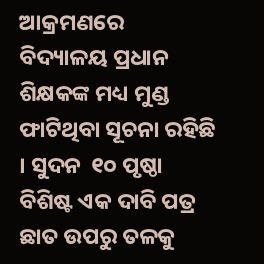ଆକ୍ରମଣରେ ବିଦ୍ୟାଳୟ ପ୍ରଧାନ ଶିକ୍ଷକଙ୍କ ମଧ୍ୟ ମୁଣ୍ଡ ଫାଟିଥିବା ସୂଚନା ରହିଛି । ସୁଦନ  ୧୦ ପୃଷ୍ଠା ବିଶିଷ୍ଟ ଏକ ଦାବି ପତ୍ର ଛାତ ଉପରୁ ତଳକୁ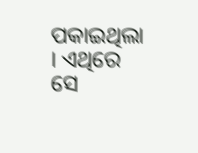ପକାଇଥିଲା  । ଏଥିରେ ସେ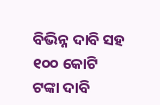ବିଭିନ୍ନ ଦାବି ସହ ୧୦୦ କୋଟି ଟଙ୍କା ଦାବି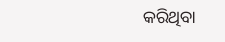କରିଥିବା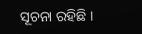ସୂଚନା ରହିଛି ।